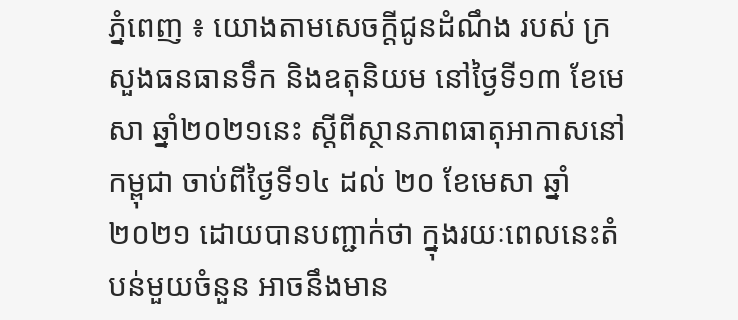ភ្នំពេញ ៖ យោងតាមសេចក្តីជូនដំណឹង របស់ ក្រសួងធនធានទឹក និងឧតុនិយម នៅថ្ងៃទី១៣ ខែមេសា ឆ្នាំ២០២១នេះ ស្តីពីស្ថានភាពធាតុអាកាសនៅកម្ពុជា ចាប់ពីថ្ងៃទី១៤ ដល់ ២០ ខែមេសា ឆ្នាំ២០២១ ដោយបានបញ្ជាក់ថា ក្នុងរយៈពេលនេះតំបន់មួយចំនួន អាចនឹងមាន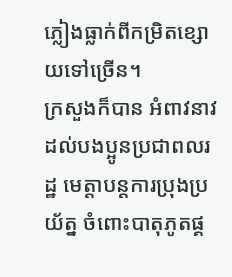ភ្លៀងធ្លាក់ពីកម្រិតខ្សោយទៅច្រើន។
ក្រសួងក៏បាន អំពាវនាវ ដល់បងប្អូនប្រជាពលរដ្ឋ មេត្តាបន្តការប្រុងប្រយ័ត្ន ចំពោះបាតុភូតផ្គ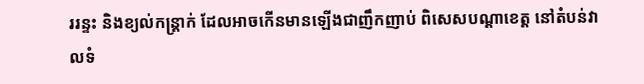ររន្ទះ និងខ្យល់កន្ត្រាក់ ដែលអាចកើនមានឡើងជាញឹកញាប់ ពិសេសបណ្តាខេត្ត នៅតំបន់វាលទំ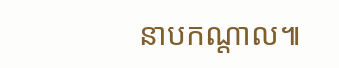នាបកណ្តាល៕